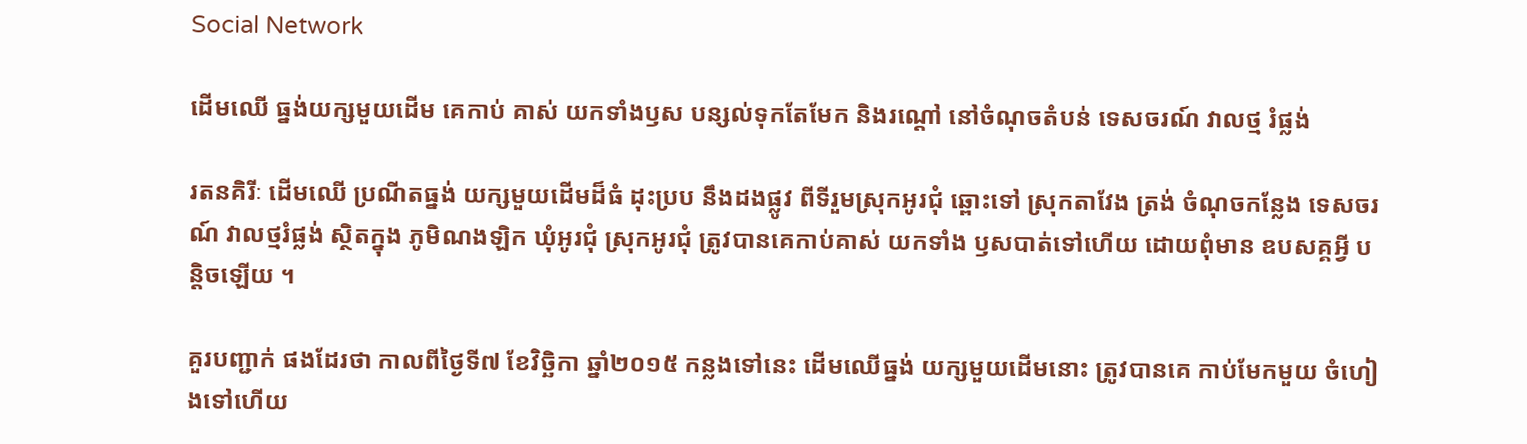Social Network

ដើមឈើ ធ្នង់យក្សមួយដើម គេកាប់ គាស់ យកទាំងឫស បន្សល់ទុកតែមែក និងរណ្តៅ នៅចំណុចតំបន់ ទេសចរណ៍ វាលថ្ម រំផ្លង់

រតនគិរីៈ ដើមឈើ ប្រណីតធ្នង់ យក្សមួយដើមដ៏ធំ ដុះប្រប នឹងដងផ្លូវ ពីទីរួមស្រុកអូរជុំ ឆ្ពោះទៅ ស្រុកតាវែង ត្រង់ ចំណុចកន្លែង ទេសចរណ៍ វាលថ្មរំផ្លង់ ស្ថិតក្នុង ភូមិណងឡិក ឃុំអូរជុំ ស្រុកអូរជុំ ត្រូវបានគេកាប់គាស់ យកទាំង ឫសបាត់ទៅហើយ ដោយពុំមាន ឧបសគ្គអ្វី បន្តិចឡើយ ។

គួរបញ្ជាក់ ផងដែរថា កាលពីថ្ងៃទី៧ ខែវិច្ឆិកា ឆ្នាំ២០១៥ កន្លងទៅនេះ ដើមឈើធ្នង់ យក្សមួយដើមនោះ ត្រូវបានគេ កាប់មែកមួយ ចំហៀងទៅហើយ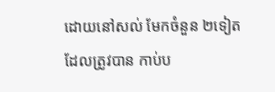ដោយនៅសល់ មែកចំនួន ២ទៀត ដែលត្រូវបាន កាប់ប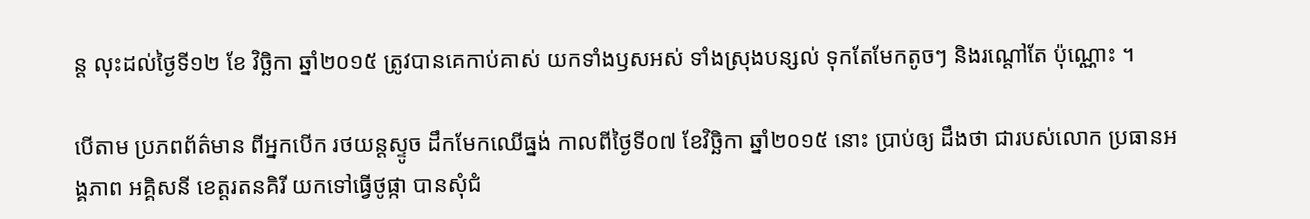ន្ត លុះដល់ថ្ងៃទី១២ ខែ វិច្ឆិកា ឆ្នាំ២០១៥ ត្រូវបានគេកាប់គាស់ យកទាំងឫសអស់ ទាំងស្រុងបន្សល់ ទុកតែមែកតូចៗ និងរណ្តៅតែ ប៉ុណ្ណោះ ។

បើតាម ប្រភពព័ត៌មាន ពីអ្នកបើក រថយន្តស្ទូច ដឹកមែកឈើធ្នង់ កាលពីថ្ងៃទី០៧ ខែវិច្ឆិកា ឆ្នាំ២០១៥ នោះ ប្រាប់ឲ្យ ដឹងថា ជារបស់លោក ប្រធានអង្គភាព អគ្គិសនី ខេត្តរតនគិរី យកទៅធ្វើថូផ្កា បានសុំជំ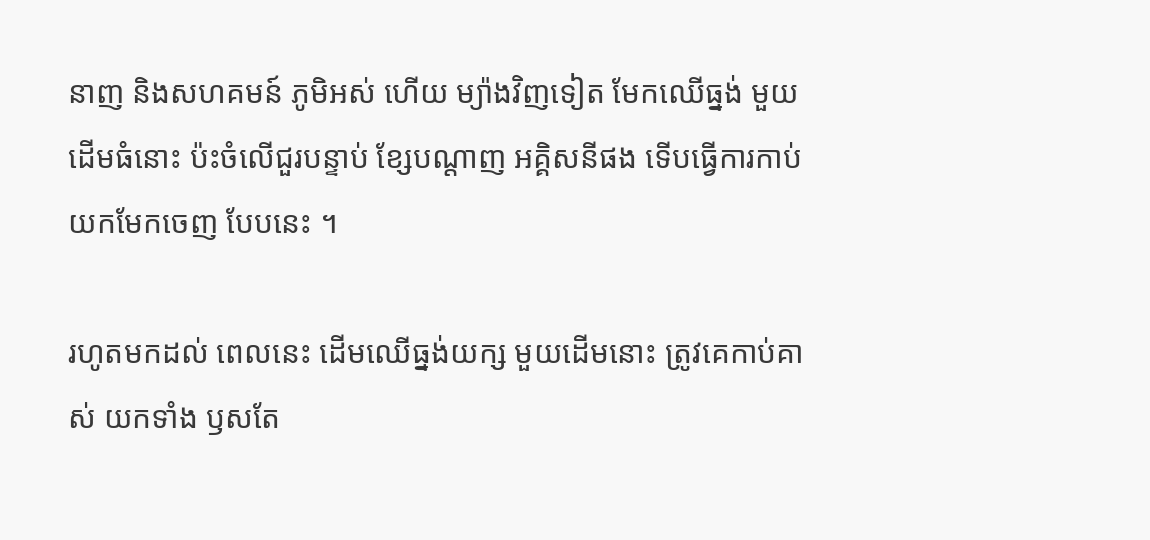នាញ និងសហគមន៍ ភូមិអស់ ហើយ ម្យ៉ាងវិញទៀត មែកឈើធ្នង់ មួយដើមធំនោះ ប៉ះចំលើជួរបន្ទាប់ ខ្សែបណ្តាញ អគ្គិសនីផង ទើបធ្វើការកាប់ យកមែកចេញ បែបនេះ ។

រហូតមកដល់ ពេលនេះ ដើមឈើធ្នង់យក្ស មួយដើមនោះ ត្រូវគេកាប់គាស់ យកទាំង ឫសតែ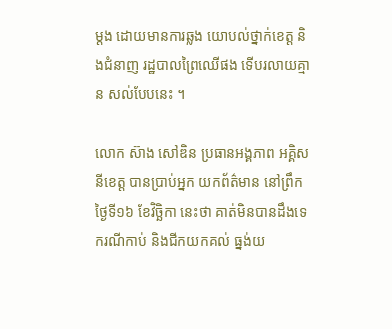ម្តង ដោយមានការឆ្លង យោបល់ថ្នាក់ខេត្ត និងជំនាញ រដ្ឋបាលព្រៃឈើផង ទើបរលាយគ្មាន សល់បែបនេះ ។

លោក ស៊ាង សៅឌិន ប្រធានអង្គភាព អគ្គិសនីខេត្ត បានប្រាប់អ្នក យកព័ត៌មាន នៅព្រឹកថ្ងៃទី១៦ ខែវិច្ឆិកា នេះថា គាត់មិនបានដឹងទេ ករណីកាប់ និងជីកយកគល់ ធ្នង់យ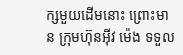ក្សមួយដើមនោះ ព្រោះមាន ក្រុមហ៊ុនអ៊ីវ ម៉េង ទទួល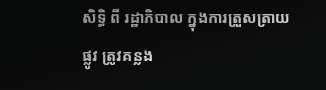សិទ្ធិ ពី រដ្ឋាភិបាល ក្នុងការត្រួសត្រាយ ផ្លូវ ត្រូវគន្លង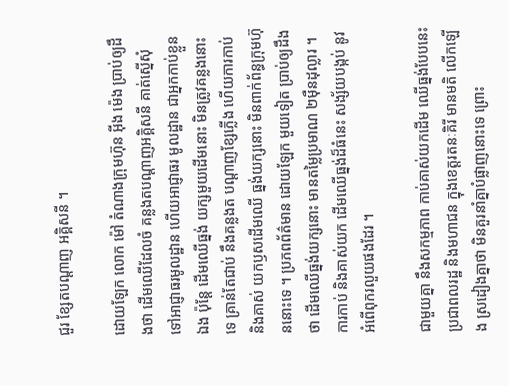ជួរ ខ្សែតបណ្តាញ អគ្គិសនី ។

ដោយឡែក លោក ម៉ៅ តំណាងក្រុមហ៊ុន អ៊ីង ម៉េង ប្រាប់ឲ្យដឹងថា ដើមឈើដែលចំ គន្លងតបណ្តាញអគ្គិសនី គាត់ស្នើសុំ ទៅអាជ្ញាធរមូលដ្ឋាន ហើយអាជ្ញាធរ មូលដ្ឋាន ជាអ្នកកាប់ខ្លួនឯង ប៉ុន្តែ ដើមឈើធ្នង់ យក្សមួយដើមនោះ មិនត្រូវគន្លងនោះទេ គ្រាន់តែជាប់ នឹងគន្លងត បណ្តាញខ្សែភ្លើង ហើយការកាប់ និងគាស់ យកឫសដើមឈើ ធ្នង់យក្សនោះ មិនពាក់ព័ន្ធក្រុមហ៊ុននោះទេ ។ ប្រភពព័ត៌មាន ដោយឡែក មួយទៀត ប្រាប់ឲ្យដឹងថា ដើមឈើធ្នង់យក្សនោះ មានតម្លៃប្រមាណ ២ម៉ឺនដុល្លារ ។ ការកាប់ និងគាស់យក ដើមឈើធ្នង់ដ៏ធំនេះ សង្ស័យបង្កប់ នូវអំពើពុករលួយផងដែរ ។

ជាមួយគ្នា នឹងសកម្មភាព កាប់គាស់យកដើម ឈើធ្នង់បែបនេះ ប្រជាពលរដ្ឋ និងមហាជន ក្នុងខេត្តរតនៈគិរី មានមតិ លើកឡើង ស្រដៀងគ្នាថា មិនគួរនាំគ្នាបំផ្លាញនោះទេ ព្រោះ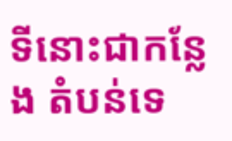ទីនោះជាកន្លែង តំបន់ទេ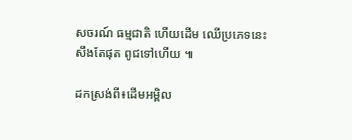សចរណ៍ ធម្មជាតិ ហើយដើម ឈើប្រភេទនេះ សឹងតែផុត ពូជទៅហើយ ៕

ដកស្រង់ពី៖ដើមអម្ពិល